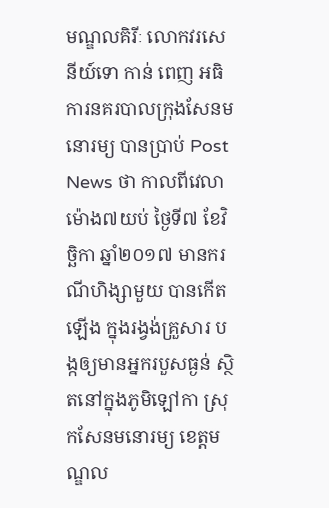មណ្ឌលគិរីៈ លោកវរសេនីយ៍ទោ កាន់ ពេញ អធិការនគរបាលក្រុងសែនមនោរម្យ បានប្រាប់ Post News ថា កាលពីវេលាម៉ោង៧យប់ ថ្ងៃទី៧ ខែវិច្ឆិកា ឆ្នាំ២០១៧ មានករណីហិង្សាមួយ បានកើតឡើង ក្នុងរង្វង់គ្រួសារ បង្កឲ្យមានអ្នករបួសធ្ងន់ ស្ថិតនៅក្នុងភូមិឡៅកា ស្រុកសែនមនោរម្យ ខេត្តមណ្ឌល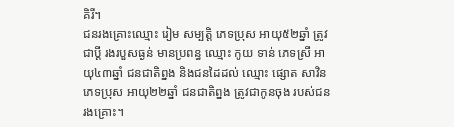គិរី។
ជនរងគ្រោះឈ្មោះ រៀម សម្បត្តិ ភេទប្រុស អាយុ៥២ឆ្នាំ ត្រូវជាប្តី រងរបួសធ្ងន់ មានប្រពន្ធ ឈ្មោះ កូយ ទាន់ ភេទស្រី អាយុ៤៣ឆ្នាំ ជនជាតិព្នង និងជនដៃដល់ ឈ្មោះ ផ្សោត សាវិន ភេទប្រុស អាយុ២២ឆ្នាំ ជនជាតិព្នង ត្រូវជាកូនចុង របស់ជនរងគ្រោះ។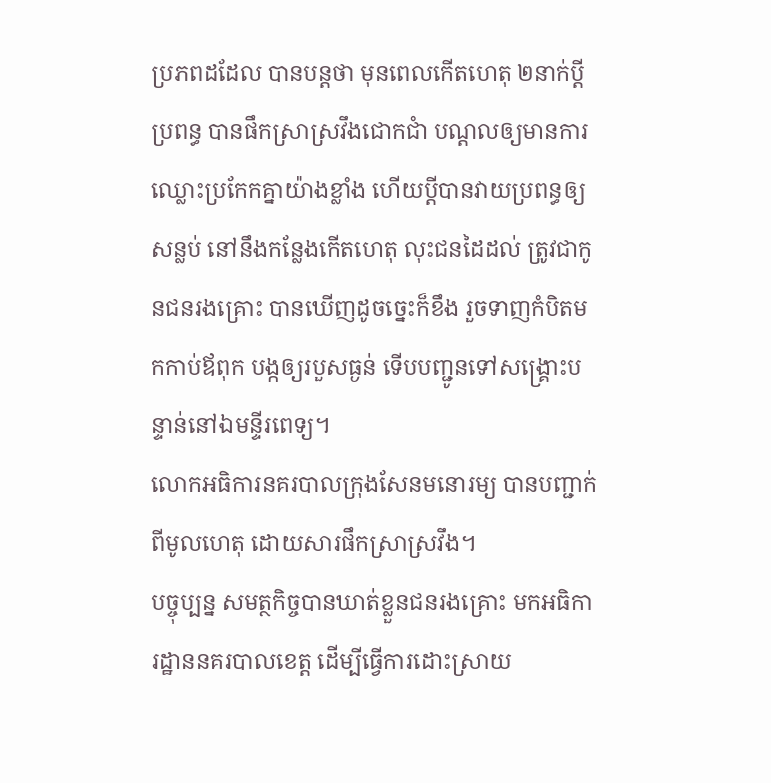ប្រភពដដែល បានបន្តថា មុនពេលកើតហេតុ ២នាក់ប្តីប្រពន្ធ បានផឹកស្រាស្រវឹងជោកជាំ បណ្តលឲ្យមានការឈ្លោះប្រកែកគ្នាយ៉ាងខ្លាំង ហើយប្តីបានវាយប្រពន្ធឲ្យសន្លប់ នៅនឹងកន្លែងកើតហេតុ លុះជនដៃដល់ ត្រូវជាកូនជនរងគ្រោះ បានឃើញដូចច្នេះក៏ខឹង រួចទាញកំបិតមកកាប់ឪពុក បង្កឲ្យរបួសធ្ងន់ ទើបបញ្ជូនទៅសង្រ្គោះបន្ទាន់នៅឯមន្ទីរពេទ្យ។
លោកអធិការនគរបាលក្រុងសែនមនោរម្យ បានបញ្ជាក់ពីមូលហេតុ ដោយសារផឹកស្រាស្រវឹង។
បច្ចុប្បន្ន សមត្ថកិច្ចបានឃាត់ខ្លួនជនរងគ្រោះ មកអធិការដ្ឋាននគរបាលខេត្ត ដើម្បីធ្វើការដោះស្រាយ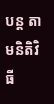បន្ត តាមនិតិវិធី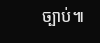ច្បាប់៕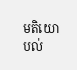មតិយោបល់